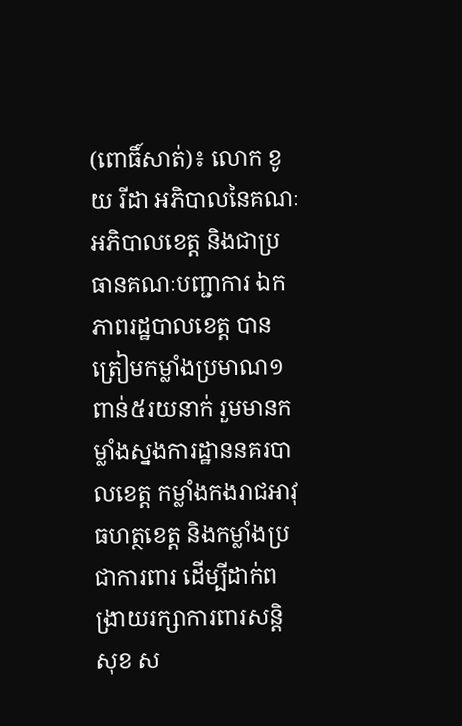(ពោធិ៍សាត់)៖ លោក ខូយ រីដា អភិបាលនៃគណៈអភិបាលខេត្ត និងជាប្រធានគណៈបញ្ជាការ ឯកភាពរដ្ឋបាលខេត្ត បានត្រៀមកម្លាំងប្រមាណ១ពាន់៥រយនាក់ រួមមានកម្លាំងស្នងការដ្ឋាននគរបាលខេត្ត កម្លាំងកងរាជអាវុធហត្ថខេត្ត និងកម្លាំងប្រជាការពារ ដើម្បីដាក់ពង្រាយរក្សាការពារសន្តិសុខ ស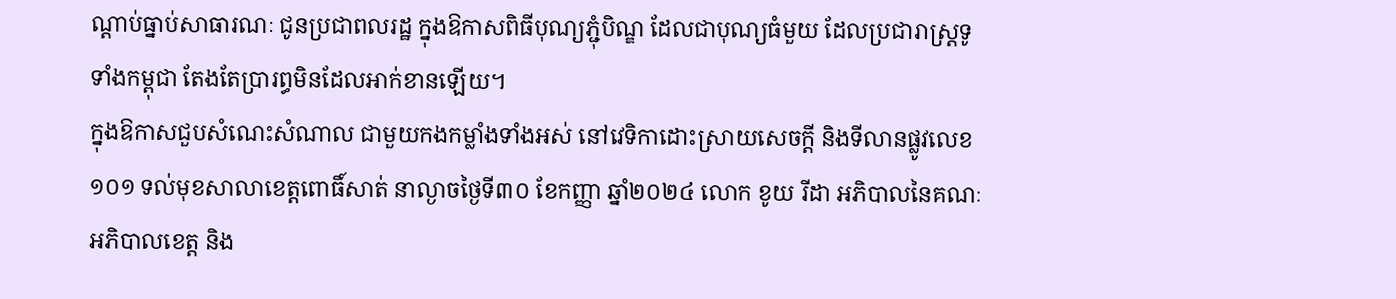ណ្តាប់ធ្នាប់សាធារណៈ ជូនប្រជាពលរដ្ឋ ក្នុងឱកាសពិធីបុណ្យភ្ជុំបិណ្ឌ ដែលជាបុណ្យធំមួយ ដែលប្រជារាស្ដ្រទូទាំងកម្ពុជា តែងតែប្រារព្ធមិនដែលអាក់ខានឡើយ។
ក្នុងឱកាសជួបសំណេះសំណាល ជាមួយកងកម្លាំងទាំងអស់ នៅវេទិកាដោះស្រាយសេចក្តី និងទីលានផ្លូវលេខ១០១ ទល់មុខសាលាខេត្តពោធិ៍សាត់ នាល្ងាចថ្ងៃទី៣០ ខែកញ្ញា ឆ្នាំ២០២៤ លោក ខូយ រីដា អភិបាលនៃគណៈអភិបាលខេត្ត និង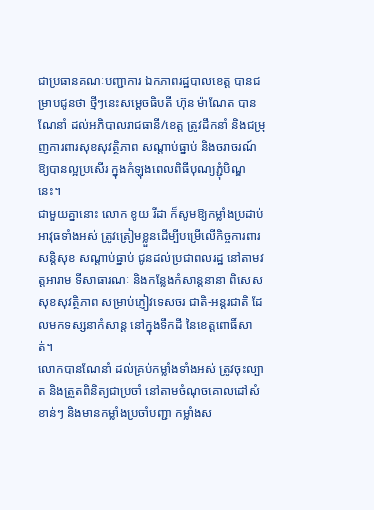ជាប្រធានគណៈបញ្ជាការ ឯកភាពរដ្ឋបាលខេត្ត បានជម្រាបជូនថា ថ្មីៗនេះសម្តេចធិបតី ហ៊ុន ម៉ាណែត បានណែនាំ ដល់អភិបាលរាជធានី/ខេត្ត ត្រូវដឹកនាំ និងជម្រុញការពារសុខសុវត្ថិភាព សណ្តាប់ធ្នាប់ និងចរាចរណ៍ ឱ្យបានល្អប្រសើរ ក្នុងកំឡុងពេលពិធីបុណ្យភ្ជុំបិណ្ឌនេះ។
ជាមួយគ្នានោះ លោក ខូយ រីដា ក៏សូមឱ្យកម្លាំងប្រដាប់អាវុធទាំងអស់ ត្រូវត្រៀមខ្លួនដើម្បីបម្រើលើកិច្ចការពារសន្តិសុខ សណ្តាប់ធ្នាប់ ជូនដល់ប្រជាពលរដ្ឋ នៅតាមវត្តអារាម ទីសាធារណៈ និងកន្លែងកំសាន្តនានា ពិសេសសុខសុវត្ថិភាព សម្រាប់ភ្ញៀវទេសចរ ជាតិ-អន្តរជាតិ ដែលមកទស្សនាកំសាន្ត នៅក្នុងទឹកដី នៃខេត្តពោធិ៍សាត់។
លោកបានណែនាំ ដល់គ្រប់កម្លាំងទាំងអស់ ត្រូវចុះល្បាត និងត្រួតពិនិត្យជាប្រចាំ នៅតាមចំណុចគោលដៅសំខាន់ៗ និងមានកម្លាំងប្រចាំបញ្ជា កម្លាំងស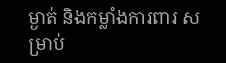ម្ងាត់ និងកម្លាំងការពារ សម្រាប់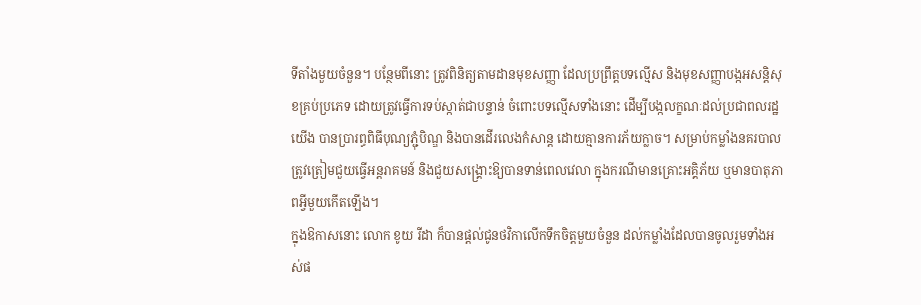ទីតាំងមួយចំនួន។ បន្ថែមពីនោះ ត្រូវពិនិត្យតាមដានមុខសញ្ញា ដែលប្រព្រឹត្តបទល្មើស និងមុខសញ្ញាបង្កអសន្តិសុខគ្រប់ប្រភេទ ដោយត្រូវធ្វើការទប់ស្កាត់ជាបន្ទាន់ ចំពោះបទល្មើសទាំងនោះ ដើម្បីបង្កលក្ខណៈដល់ប្រជាពលរដ្ឋយើង បានប្រារព្ធពិធីបុណ្យភ្ជុំបិណ្ឌ និងបានដើរលេងកំសាន្ត ដោយគ្មានការភ័យក្លាច។ សម្រាប់កម្លាំងនគរបាល ត្រូវត្រៀមជួយធ្វើអន្តរាគមន៍ និងជួយសង្គ្រោះឱ្យបានទាន់ពេលវេលា ក្នុងករណីមានគ្រោះអគ្គិភ័យ ឬមានបាតុភាពអ្វីមួយកើតឡើង។
ក្នុងឱកាសនោះ លោក ខូយ រីដា ក៏បានផ្តល់ជូនថវិកាលើកទឹកចិត្តមួយចំនួន ដល់កម្លាំងដែលបានចូលរួមទាំងអស់ផ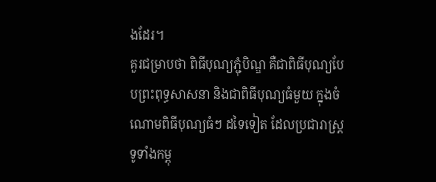ងដែរ។
គួរជម្រាបថា ពិធីបុណ្យភ្ជុំបិណ្ឌ គឺជាពិធីបុណ្យបែបព្រះពុទ្ធសាសនា និងជាពិធីបុណ្យធំមួយ ក្នុងចំណោមពិធីបុណ្យធំៗ ដទៃទៀត ដែលប្រជារាស្ដ្រទូទាំងកម្ពុ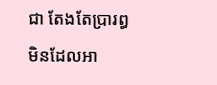ជា តែងតែប្រារព្ធមិនដែលអា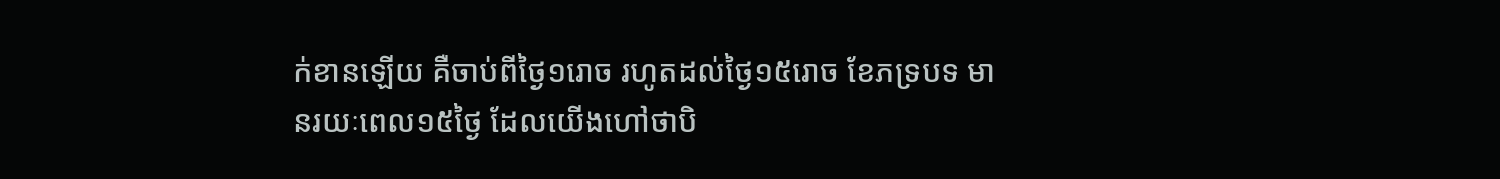ក់ខានឡើយ គឺចាប់ពីថ្ងៃ១រោច រហូតដល់ថ្ងៃ១៥រោច ខែភទ្របទ មានរយៈពេល១៥ថ្ងៃ ដែលយើងហៅថាបិ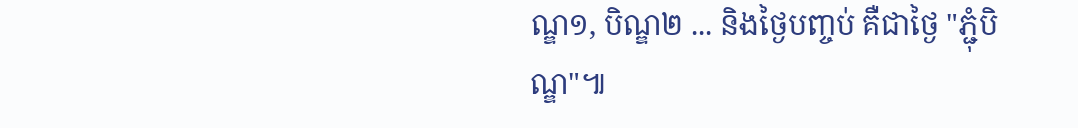ណ្ឌ១, បិណ្ឌ២ ... និងថ្ងៃបញ្ចប់ គឺជាថ្ងៃ "ភ្ជុំបិណ្ឌ"៕